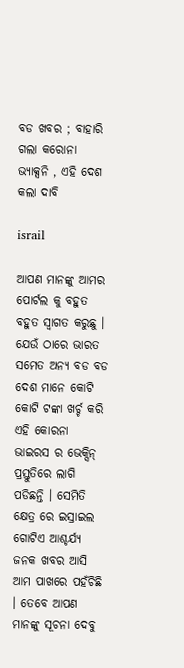ବଡ ଖବର ; ବାହାରି ଗଲା କରୋନା ଭ୍ୟାକ୍ସନି , ଏହି ଦେଶ କଲା ଦାବି

israil

ଆପଣ ମାନଙ୍କୁ ଆମର ପୋର୍ଟଲ କୁ ବହୁତ ବହୁତ ସ୍ୱାଗତ କରୁଛୁ । ଯେଉଁ ଠାରେ ଭାରତ ସମେତ ଅନ୍ୟ ବଡ ବଡ ଦେଶ ମାନେ କୋଟି କୋଟି ଟଙ୍କା ଖର୍ଚ୍ଚ କରି ଏହି କୋରନା ଭାଇରସ ର ଭେକ୍ସିନ୍ ପ୍ରସ୍ତୁତିରେ ଲାଗି ପଡିଛନ୍ତି । ସେମିତି କ୍ଷେତ୍ର ରେ ଇସ୍ରାଇଲ ଗୋଟିଏ ଆଶ୍ଚର୍ଯ୍ୟ ଜନକ ଖବର ଆସି ଆମ ପାଖରେ ପହଁଚିଛି । ତେବେ ଆପଣ ମାନଙ୍କୁ ସୂଚନା ଦେବୁ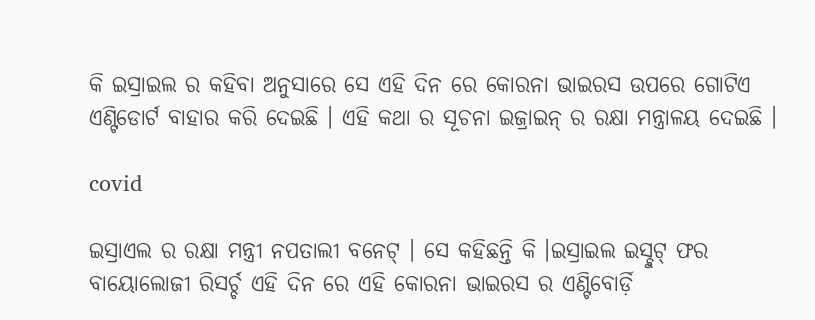କି ଇସ୍ରାଇଲ ର କହିବା ଅନୁସାରେ ସେ ଏହି ଦିନ ରେ କୋରନା ଭାଇରସ ଉପରେ ଗୋଟିଏ ଏଣ୍ଟିଡୋର୍ଟ ବାହାର କରି ଦେଇଛି । ଏହି କଥା ର ସୂଚନା ଇଜ୍ରାଇନ୍ ର ରକ୍ଷା ମନ୍ତ୍ରାଳୟ ଦେଇଛି ।

covid

ଇସ୍ରାଏଲ ର ରକ୍ଷା ମନ୍ତ୍ରୀ ନପତାଲୀ ବନେଟ୍ । ସେ କହିଛନ୍ତି କି ।ଇସ୍ରାଇଲ ଇସ୍ଚୁଟ୍ ଫର ବାୟୋଲୋଜୀ ରିସର୍ଚ୍ଚ ଏହି ଦିନ ରେ ଏହି କୋରନା ଭାଇରସ ର ଏଣ୍ଟିବୋର୍ଡ଼ି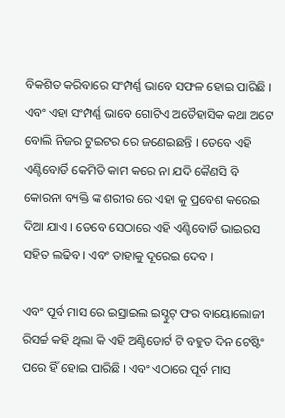ବିକଶିତ କରିବାରେ ସଂମ୍ପର୍ଣ୍ଣ ଭାବେ ସଫଳ ହୋଇ ପାରିଛି । ଏବଂ ଏହା ସଂମ୍ପର୍ଣ୍ଣ ଭାବେ ଗୋଟିଏ ଅତୈହାସିକ କଥା ଅଟେ ବୋଲି ନିଜର ଟୁଇଟର ରେ ଜଣେଇଛନ୍ତି । ତେବେ ଏହି ଏଣ୍ଟିବୋର୍ଡି କେମିତି କାମ କରେ ନା ଯଦି କୈଣସି ବି କୋରନା ବ୍ୟକ୍ତି ଙ୍କ ଶରୀର ରେ ଏହା କୁ ପ୍ରବେଶ କରେଇ ଦିଆ ଯାଏ । ତେବେ ସେଠାରେ ଏହି ଏଣ୍ଟିବୋର୍ଡି ଭାଇରସ ସହିତ ଲଢିବ । ଏବଂ ତାହାକୁ ଦୂରେଇ ଦେବ ।

ଏବଂ ପୂର୍ବ ମାସ ରେ ଇସ୍ରାଇଲ ଇସ୍ଚୁଟ୍ ଫର ବାୟୋଲୋଜୀ ରିସର୍ଚ୍ଚ କହି ଥିଲା କି ଏହି ଅଣ୍ଟିଡୋର୍ଟ ଟି ବହୁତ ଦିନ ଟେଷ୍ଟିଂ ପରେ ହିଁ ହୋଇ ପାରିଛି । ଏବଂ ଏଠାରେ ପୂର୍ବ ମାସ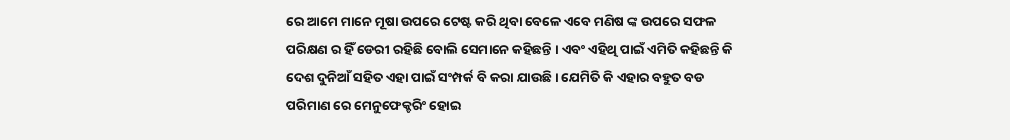ରେ ଆମେ ମାନେ ମୂଷା ଉପରେ ଟେଷ୍ଟ କରି ଥିବା ବେଳେ ଏବେ ମଣିଷ ଙ୍କ ଉପରେ ସଫଳ ପରିକ୍ଷଣ ର ହିଁ ଡେରୀ ରହିଛି ବୋଲି ସେମାନେ କହିଛନ୍ତି । ଏବଂ ଏହିଥି ପାଇଁ ଏମିତି କହିଛନ୍ତି କି ଦେଶ ଦୁନିଆଁ ସହିତ ଏହା ପାଇଁ ସଂମ୍ପର୍କ ବି କରା ଯାଉଛି । ଯେମିତି କି ଏହାର ବହୁତ ବଡ ପରିମାଣ ରେ ମେନୁଫେକ୍ଚରିଂ ହୋଇ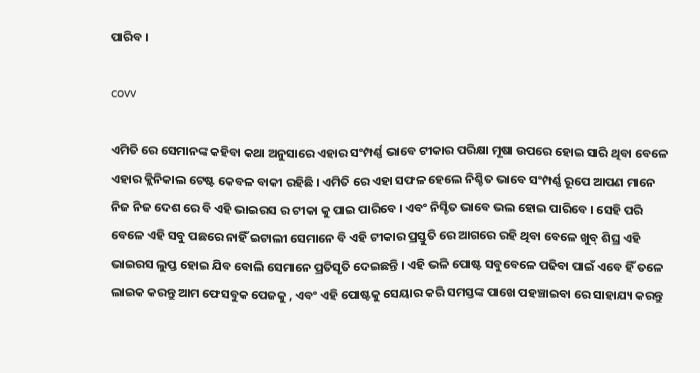ପାରିବ ।

covv

ଏମିତି ରେ ସେମାନଙ୍କ କହିବା କଥା ଅନୁସାରେ ଏହାର ସଂମ୍ପର୍ଣ୍ଣ ଭାବେ ଟୀକାର ପରିକ୍ଷା ମୂଷା ଉପରେ ହୋଇ ସାରି ଥିବା ବେଳେ ଏହାର କ୍ଲିନିକାଲ ଟେଷ୍ଟ କେବଳ ବାକୀ ରହିଛି । ଏମିତି ରେ ଏହା ସଫଳ ହେଲେ ନିଶ୍ଚିତ ଭାବେ ସଂମ୍ପର୍ଣ୍ଣ ରୂପେ ଆପଣ ମାନେ ନିଜ ନିଜ ଦେଶ ରେ ବି ଏହି ଭାଇରସ ର ଟୀକା କୁ ପାଇ ପାରିବେ । ଏବଂ ନିସ୍ଚିତ ଭାବେ ଭଲ ହୋଇ ପାରିବେ । ସେହି ପରି ବେଳେ ଏହି ସବୁ ପଛରେ ନାହିଁ ଇଟାଲୀ ସେମାନେ ବି ଏହି ଟୀକାର ପ୍ରସ୍ତୁତି ରେ ଆଗରେ ରହି ଥିବା ବେଳେ ଖୁବ୍ ଶିଘ୍ର ଏହି ଭାଇରସ ଲୁପ୍ତ ହୋଇ ଯିବ ବୋଲି ସେମାନେ ପ୍ରତିସୃତି ଦେଇଛନ୍ତି । ଏହି ଭଳି ପୋଷ୍ଟ ସବୁବେଳେ ପଢିବା ପାଇଁ ଏବେ ହିଁ ତଳେ ଲାଇକ କରନ୍ତୁ ଆମ ଫେସବୁକ ପେଜକୁ , ଏବଂ ଏହି ପୋଷ୍ଟକୁ ସେୟାର କରି ସମସ୍ତଙ୍କ ପାଖେ ପହଞ୍ଚାଇବା ରେ ସାହାଯ୍ୟ କରନ୍ତୁ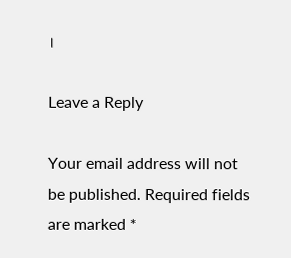।

Leave a Reply

Your email address will not be published. Required fields are marked *